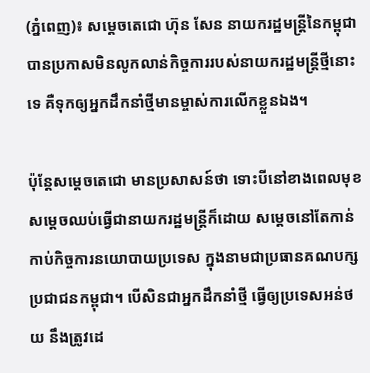(ភ្នំពេញ)៖ សម្តេចតេជោ ហ៊ុន សែន នាយករដ្ឋមន្ត្រីនៃកម្ពុជា បានប្រកាសមិនលូកលាន់កិច្ចការរបស់នាយករដ្ឋមន្រ្តីថ្មីនោះទេ គឺទុកឲ្យអ្នកដឹកនាំថ្មីមានម្ចាស់ការលើកខ្លួនឯង។

ប៉ុន្តែសម្តេចតេជោ មានប្រសាសន៍ថា ទោះបីនៅខាងពេលមុខសម្តេចឈប់ធ្វើជានាយករដ្ឋមន្រ្តីក៏ដោយ សម្តេចនៅតែកាន់កាប់កិច្ចការនយោបាយប្រទេស ក្នុងនាមជាប្រធានគណបក្សប្រជាជនកម្ពុជា។ បើសិនជាអ្នកដឹកនាំថ្មី ធ្វើឲ្យប្រទេសអន់ថយ នឹងត្រូវដេ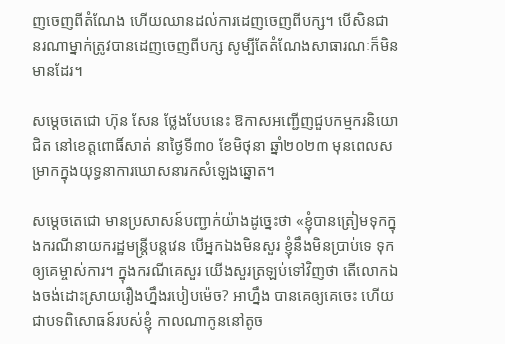ញចេញពីតំណែង ហើយឈានដល់ការដេញចេញពីបក្ស។ បើសិនជា នរណាម្នាក់ត្រូវបានដេញចេញពីបក្ស សូម្បីតែតំណែងសាធារណៈក៏មិនមានដែរ។

សម្តេចតេជោ ហ៊ុន សែន ថ្លែងបែបនេះ ឱកាសអញ្ជើញជួបកម្មករនិយោជិត នៅខេត្តពោធិ៍សាត់ នាថ្ងៃទី៣០ ខែមិថុនា ឆ្នាំ២០២៣ មុនពេលសម្រាកក្នុងយុទ្ធនាការឃោសនារកសំឡេងឆ្នោត។

សម្តេចតេជោ មានប្រសាសន៍បញ្ជាក់យ៉ាងដូច្នេះថា «ខ្ញុំបានត្រៀមទុកក្នុងករណីនាយករដ្ឋមន្ត្រីបន្តវេន បើអ្នកឯងមិនសួរ ខ្ញុំនឹងមិនប្រាប់ទេ ទុកឲ្យគេម្ចាស់ការ។ ក្នុងករណីគេសួរ យើងសួរត្រឡប់ទៅវិញថា តើលោកឯងចង់ដោះស្រាយរឿងហ្នឹងរបៀបម៉េច? អាហ្នឹង បានគេឲ្យគេចេះ ហើយជាបទពិសោធន៍របស់ខ្ញុំ កាលណាកូននៅតូច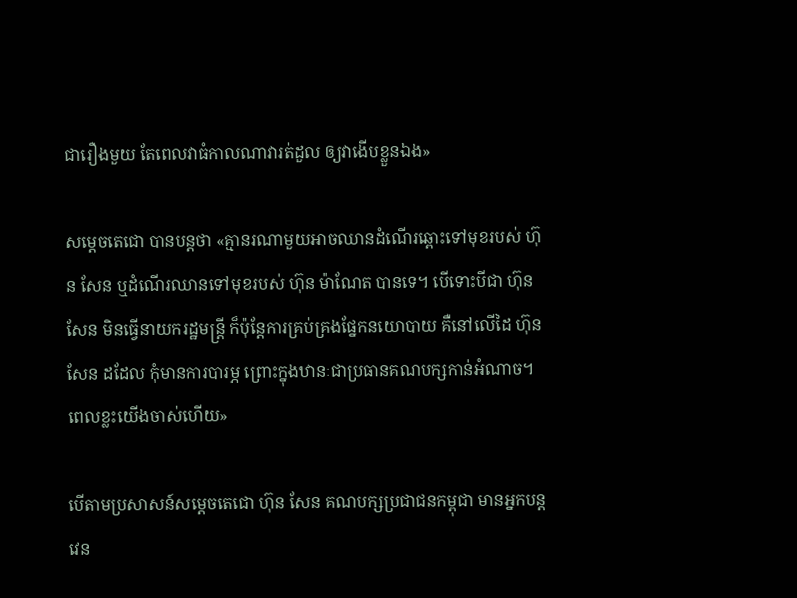ជារឿងមួយ តែពេលវាធំកាលណាវារត់ដួល ឲ្យវាងើបខ្លួនឯង»

សម្តេចតេជោ បានបន្តថា «គ្មានរណាមួយអាចឈានដំណើរឆ្ពោះទៅមុខរបស់ ហ៊ុន សែន ឬដំណើរឈានទៅមុខរបស់ ហ៊ុន ម៉ាណែត បានទេ។ បើទោះបីជា ហ៊ុន សែន មិនធ្វើនាយករដ្ឋមន្ត្រី ក៏ប៉ុន្តែការគ្រប់គ្រងផ្នែកនយោបាយ គឺនៅលើដៃ ហ៊ុន សែន ដដែល កុំមានការបារម្ភ ព្រោះក្នុងឋានៈជាប្រធានគណបក្សកាន់អំណាច។ ពេលខ្លះយើងចាស់ហើយ»

បើតាមប្រសាសន៍សម្តេចតេជោ ហ៊ុន សែន គណបក្សប្រជាជនកម្ពុជា មានអ្នកបន្តវេន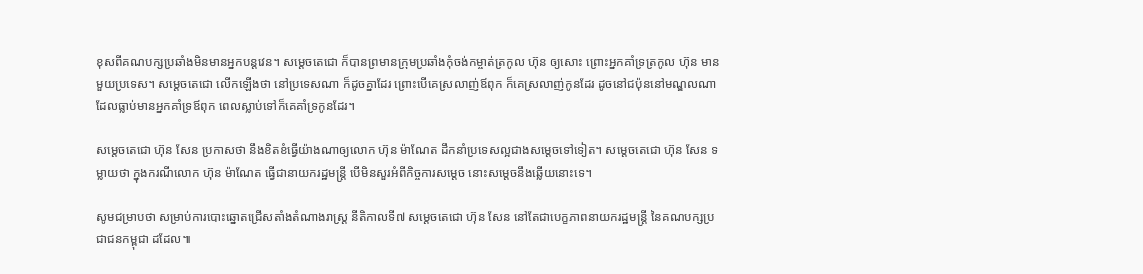ខុសពីគណបក្សប្រឆាំងមិនមានអ្នកបន្តវេន។ សម្តេចតេជោ ក៏បានព្រមានក្រុមប្រឆាំងកុំចង់កម្ចាត់ត្រកូល ហ៊ុន ឲ្យសោះ ព្រោះអ្នកគាំទ្រត្រកូល ហ៊ុន មានមួយប្រទេស។ សម្តេចតេជោ លើកឡើងថា នៅប្រទេសណា ក៏ដូចគ្នាដែរ ព្រោះបើគេស្រលាញ់ឪពុក ក៏គេស្រលាញ់កូនដែរ ដូចនៅជប៉ុននៅមណ្ឌលណាដែលធ្លាប់មានអ្នកគាំទ្រឪពុក ពេលស្លាប់ទៅក៏គេគាំទ្រកូនដែរ។

សម្តេចតេជោ ហ៊ុន សែន ប្រកាសថា នឹងខិតខំធ្វើយ៉ាងណាឲ្យលោក ហ៊ុន ម៉ាណែត ដឹកនាំប្រទេសល្អជាងសម្តេចទៅទៀត។ សម្តេចតេជោ ហ៊ុន សែន ទម្លាយថា ក្នុងករណីលោក ហ៊ុន ម៉ាណែត ធ្វើជានាយករដ្ឋមន្រ្តី បើមិនសួរអំពីកិច្ចការសម្តេច នោះសម្តេចនឹងឆ្លើយនោះទេ។

សូមជម្រាបថា សម្រាប់ការបោះឆ្នោតជ្រើសតាំងតំណាងរាស្ត្រ នីតិកាលទី៧ សម្តេចតេជោ ហ៊ុន សែន នៅតែជាបេក្ខភាពនាយករដ្ឋមន្ត្រី នៃគណបក្សប្រជាជនកម្ពុជា ដដែល៕